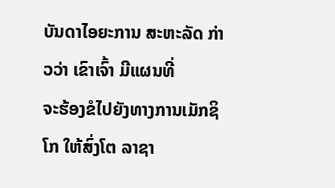ບັນດາໄອຍະການ ສະຫະລັດ ກ່າວວ່າ ເຂົາເຈົ້າ ມີແຜນທີ່
ຈະຮ້ອງຂໍໄປຍັງທາງການເມັກຊິໂກ ໃຫ້ສົ່ງໂຕ ລາຊາ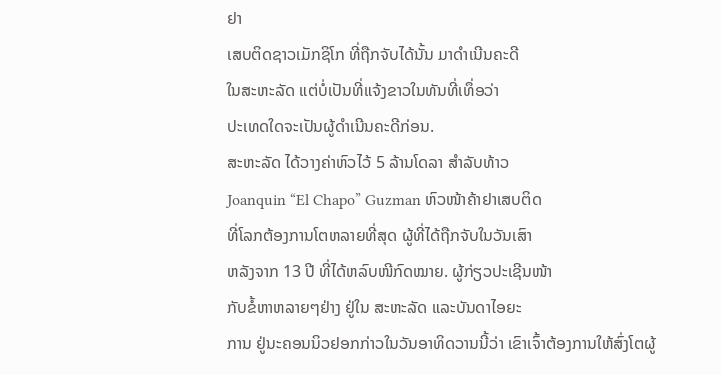ຢາ
ເສບຕິດຊາວເມັກຊິໂກ ທີ່ຖືກຈັບໄດ້ນັ້ນ ມາດໍາເນີນຄະດີ
ໃນສະຫະລັດ ແຕ່ບໍ່ເປັນທີ່ແຈ້ງຂາວໃນທັນທີ່ເທຶ່ອວ່າ
ປະເທດໃດຈະເປັນຜູ້ດໍາເນີນຄະດີກ່ອນ.
ສະຫະລັດ ໄດ້ວາງຄ່າຫົວໄວ້ 5 ລ້ານໂດລາ ສໍາລັບທ້າວ
Joanquin “El Chapo” Guzman ຫົວໜ້າຄ້າຢາເສບຕິດ
ທີ່ໂລກຕ້ອງການໂຕຫລາຍທີ່ສຸດ ຜູ້ທີ່ໄດ້ຖືກຈັບໃນວັນເສົາ
ຫລັງຈາກ 13 ປີ ທີ່ໄດ້ຫລົບໜີກົດໝາຍ. ຜູ້ກ່ຽວປະເຊີນໜ້າ
ກັບຂໍ້ຫາຫລາຍໆຢ່າງ ຢູ່ໃນ ສະຫະລັດ ແລະບັນດາໄອຍະ
ການ ຢູ່ນະຄອນນິວຢອກກ່າວໃນວັນອາທິດວານນີ້ວ່າ ເຂົາເຈົ້າຕ້ອງການໃຫ້ສົ່ງໂຕຜູ້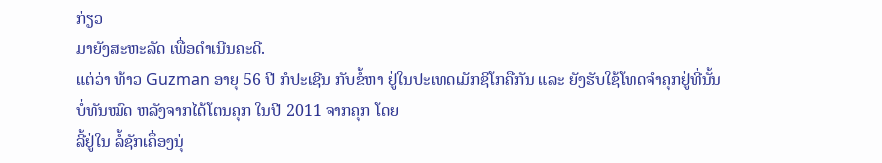ກ່ຽວ
ມາຍັງສະຫະລັດ ເພື່ອດໍາເນີນຄະດີ.
ແຕ່ວ່າ ທ້າວ Guzman ອາຍຸ 56 ປີ ກໍປະເຊີນ ກັບຂໍ້ຫາ ຢູ່ໃນປະເທດເມັກຊິໂກຄືກັນ ແລະ ຍັງຮັບໃຊ້ໂທດຈໍາຄຸກຢູ່ທີ່ນັ້ນ ບໍ່ທັນໝົດ ຫລັງຈາກໄດ້ໂຕນຄຸກ ໃນປີ 2011 ຈາກຄຸກ ໂດຍ
ລີ້ຢູ່ໃນ ລໍ້ຊັກເຄຶ່ອງນຸ່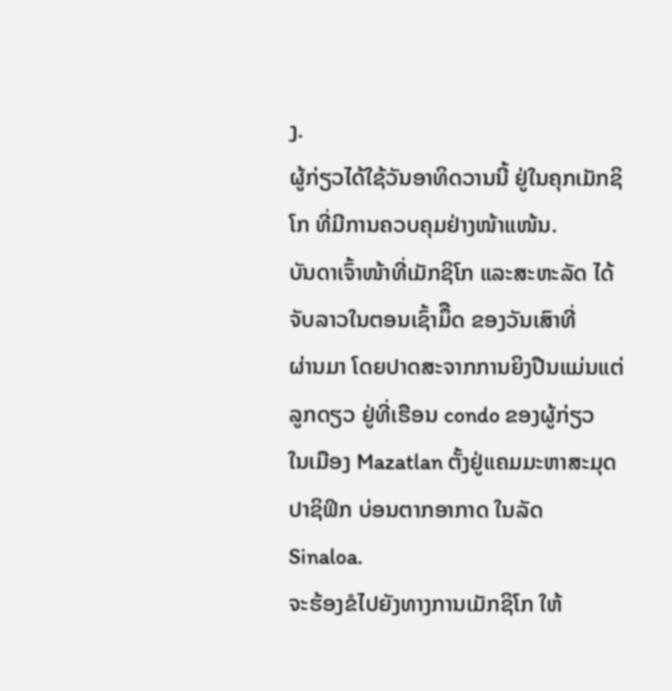ງ.
ຜູ້ກ່ຽວໄດ້ໃຊ້ວັນອາທິດວານນີ້ ຢູ່ໃນຄຸກເມັກຊິໂກ ທີ່ມີການຄວບຄຸມຢ່າງໜ້າແໜ້ນ.
ບັນດາເຈົ້າໜ້າທີ່ເມັກຊິໂກ ແລະສະຫະລັດ ໄດ້ຈັບລາວໃນຕອນເຊົ້າມຶືດ ຂອງວັນເສົາທີ່
ຜ່ານມາ ໂດຍປາດສະຈາກການຍິງປືນແມ່ນແຕ່ລູກດຽວ ຢູ່ທີ່ເຮືອນ condo ຂອງຜູ້ກ່ຽວ
ໃນເມືອງ Mazatlan ຕັ້ງຢູ່ແຄມມະຫາສະມຸດ ປາຊິຟິກ ບ່ອນຕາກອາກາດ ໃນລັດ
Sinaloa.
ຈະຮ້ອງຂໍໄປຍັງທາງການເມັກຊິໂກ ໃຫ້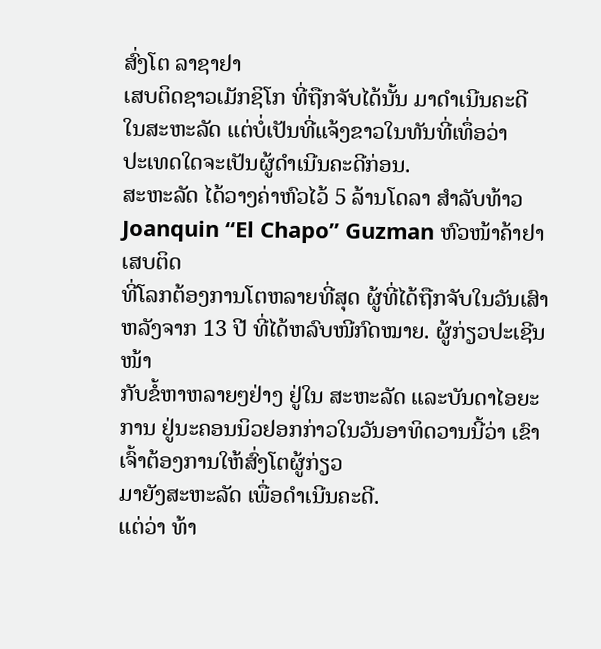ສົ່ງໂຕ ລາຊາຢາ
ເສບຕິດຊາວເມັກຊິໂກ ທີ່ຖືກຈັບໄດ້ນັ້ນ ມາດໍາເນີນຄະດີ
ໃນສະຫະລັດ ແຕ່ບໍ່ເປັນທີ່ແຈ້ງຂາວໃນທັນທີ່ເທຶ່ອວ່າ
ປະເທດໃດຈະເປັນຜູ້ດໍາເນີນຄະດີກ່ອນ.
ສະຫະລັດ ໄດ້ວາງຄ່າຫົວໄວ້ 5 ລ້ານໂດລາ ສໍາລັບທ້າວ
Joanquin “El Chapo” Guzman ຫົວໜ້າຄ້າຢາເສບຕິດ
ທີ່ໂລກຕ້ອງການໂຕຫລາຍທີ່ສຸດ ຜູ້ທີ່ໄດ້ຖືກຈັບໃນວັນເສົາ
ຫລັງຈາກ 13 ປີ ທີ່ໄດ້ຫລົບໜີກົດໝາຍ. ຜູ້ກ່ຽວປະເຊີນໜ້າ
ກັບຂໍ້ຫາຫລາຍໆຢ່າງ ຢູ່ໃນ ສະຫະລັດ ແລະບັນດາໄອຍະ
ການ ຢູ່ນະຄອນນິວຢອກກ່າວໃນວັນອາທິດວານນີ້ວ່າ ເຂົາເຈົ້າຕ້ອງການໃຫ້ສົ່ງໂຕຜູ້ກ່ຽວ
ມາຍັງສະຫະລັດ ເພື່ອດໍາເນີນຄະດີ.
ແຕ່ວ່າ ທ້າ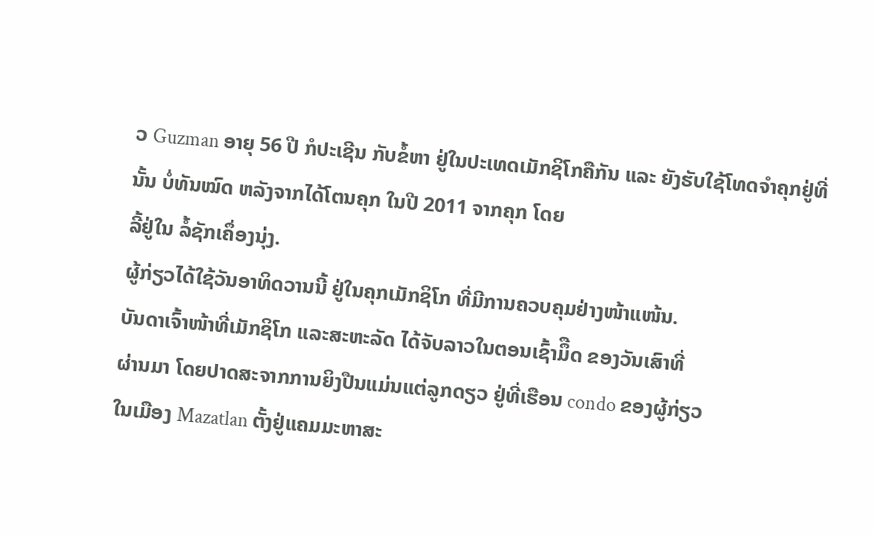ວ Guzman ອາຍຸ 56 ປີ ກໍປະເຊີນ ກັບຂໍ້ຫາ ຢູ່ໃນປະເທດເມັກຊິໂກຄືກັນ ແລະ ຍັງຮັບໃຊ້ໂທດຈໍາຄຸກຢູ່ທີ່ນັ້ນ ບໍ່ທັນໝົດ ຫລັງຈາກໄດ້ໂຕນຄຸກ ໃນປີ 2011 ຈາກຄຸກ ໂດຍ
ລີ້ຢູ່ໃນ ລໍ້ຊັກເຄຶ່ອງນຸ່ງ.
ຜູ້ກ່ຽວໄດ້ໃຊ້ວັນອາທິດວານນີ້ ຢູ່ໃນຄຸກເມັກຊິໂກ ທີ່ມີການຄວບຄຸມຢ່າງໜ້າແໜ້ນ.
ບັນດາເຈົ້າໜ້າທີ່ເມັກຊິໂກ ແລະສະຫະລັດ ໄດ້ຈັບລາວໃນຕອນເຊົ້າມຶືດ ຂອງວັນເສົາທີ່
ຜ່ານມາ ໂດຍປາດສະຈາກການຍິງປືນແມ່ນແຕ່ລູກດຽວ ຢູ່ທີ່ເຮືອນ condo ຂອງຜູ້ກ່ຽວ
ໃນເມືອງ Mazatlan ຕັ້ງຢູ່ແຄມມະຫາສະ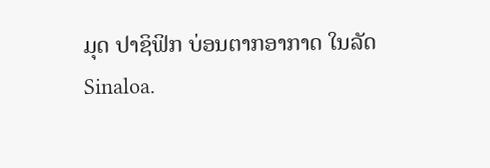ມຸດ ປາຊິຟິກ ບ່ອນຕາກອາກາດ ໃນລັດ
Sinaloa.